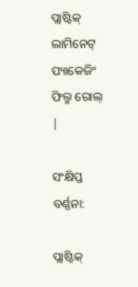ପ୍ଲାଷ୍ଟିକ୍ ଲାମିନେଟ୍ ପ୍ୟାକେଜିଂ ଫିଲ୍ମ ରୋଲ୍ |

ସଂକ୍ଷିପ୍ତ ବର୍ଣ୍ଣନା:

ପ୍ଲାଷ୍ଟିକ୍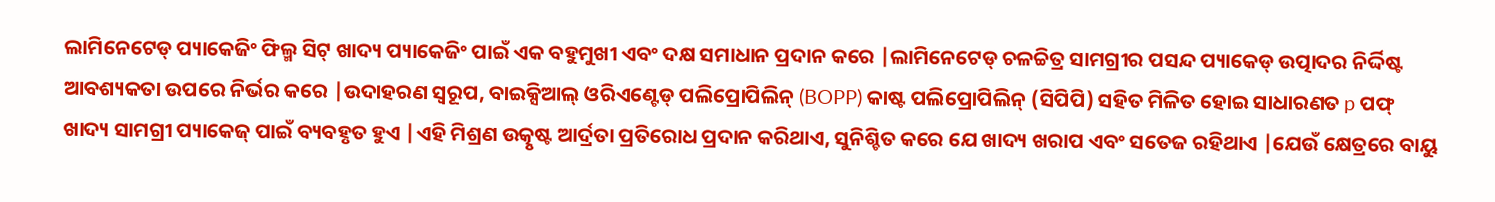ଲାମିନେଟେଡ୍ ପ୍ୟାକେଜିଂ ଫିଲ୍ମ ସିଟ୍ ଖାଦ୍ୟ ପ୍ୟାକେଜିଂ ପାଇଁ ଏକ ବହୁମୁଖୀ ଏବଂ ଦକ୍ଷ ସମାଧାନ ପ୍ରଦାନ କରେ |ଲାମିନେଟେଡ୍ ଚଳଚ୍ଚିତ୍ର ସାମଗ୍ରୀର ପସନ୍ଦ ପ୍ୟାକେଡ୍ ଉତ୍ପାଦର ନିର୍ଦ୍ଦିଷ୍ଟ ଆବଶ୍ୟକତା ଉପରେ ନିର୍ଭର କରେ |ଉଦାହରଣ ସ୍ୱରୂପ, ବାଇକ୍ସିଆଲ୍ ଓରିଏଣ୍ଟେଡ୍ ପଲିପ୍ରୋପିଲିନ୍ (BOPP) କାଷ୍ଟ ପଲିପ୍ରୋପିଲିନ୍ (ସିପିପି) ସହିତ ମିଳିତ ହୋଇ ସାଧାରଣତ p ପଫ୍ ଖାଦ୍ୟ ସାମଗ୍ରୀ ପ୍ୟାକେଜ୍ ପାଇଁ ବ୍ୟବହୃତ ହୁଏ |ଏହି ମିଶ୍ରଣ ଉତ୍କୃଷ୍ଟ ଆର୍ଦ୍ରତା ପ୍ରତିରୋଧ ପ୍ରଦାନ କରିଥାଏ, ସୁନିଶ୍ଚିତ କରେ ଯେ ଖାଦ୍ୟ ଖରାପ ଏବଂ ସତେଜ ରହିଥାଏ |ଯେଉଁ କ୍ଷେତ୍ରରେ ବାୟୁ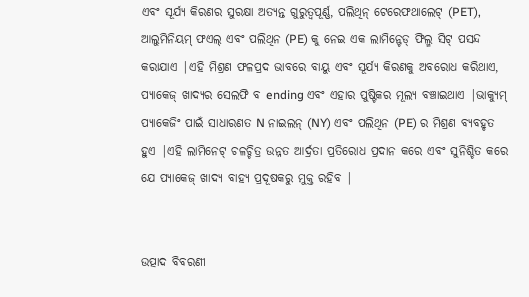ଏବଂ ସୂର୍ଯ୍ୟ କିରଣର ସୁରକ୍ଷା ଅତ୍ୟନ୍ତ ଗୁରୁତ୍ୱପୂର୍ଣ୍ଣ, ପଲିଥିନ୍ ଟେରେଫଥାଲେଟ୍ (PET), ଆଲୁମିନିୟମ୍ ଫଏଲ୍ ଏବଂ ପଲିଥିନ (PE) କୁ ନେଇ ଏକ ଲାମିନ୍ଟେଡ୍ ଫିଲ୍ମ ସିଟ୍ ପସନ୍ଦ କରାଯାଏ |ଏହି ମିଶ୍ରଣ ଫଳପ୍ରଦ ଭାବରେ ବାୟୁ ଏବଂ ସୂର୍ଯ୍ୟ କିରଣକୁ ଅବରୋଧ କରିଥାଏ, ପ୍ୟାକେଜ୍ ଖାଦ୍ୟର ସେଲଫି ବ ending ଏବଂ ଏହାର ପୁଷ୍ଟିକର ମୂଲ୍ୟ ବଞ୍ଚାଇଥାଏ |ଭାକ୍ୟୁମ୍ ପ୍ୟାକେଜିଂ ପାଇଁ ସାଧାରଣତ N ନାଇଲନ୍ (NY) ଏବଂ ପଲିଥିନ (PE) ର ମିଶ୍ରଣ ବ୍ୟବହୃତ ହୁଏ |ଏହି ଲାମିନେଟ୍ ଚଳଚ୍ଚିତ୍ର ଉନ୍ନତ ଆର୍ଦ୍ରତା ପ୍ରତିରୋଧ ପ୍ରଦାନ କରେ ଏବଂ ସୁନିଶ୍ଚିତ କରେ ଯେ ପ୍ୟାକେଜ୍ ଖାଦ୍ୟ ବାହ୍ୟ ପ୍ରଦୂଷକରୁ ମୁକ୍ତ ରହିବ |


ଉତ୍ପାଦ ବିବରଣୀ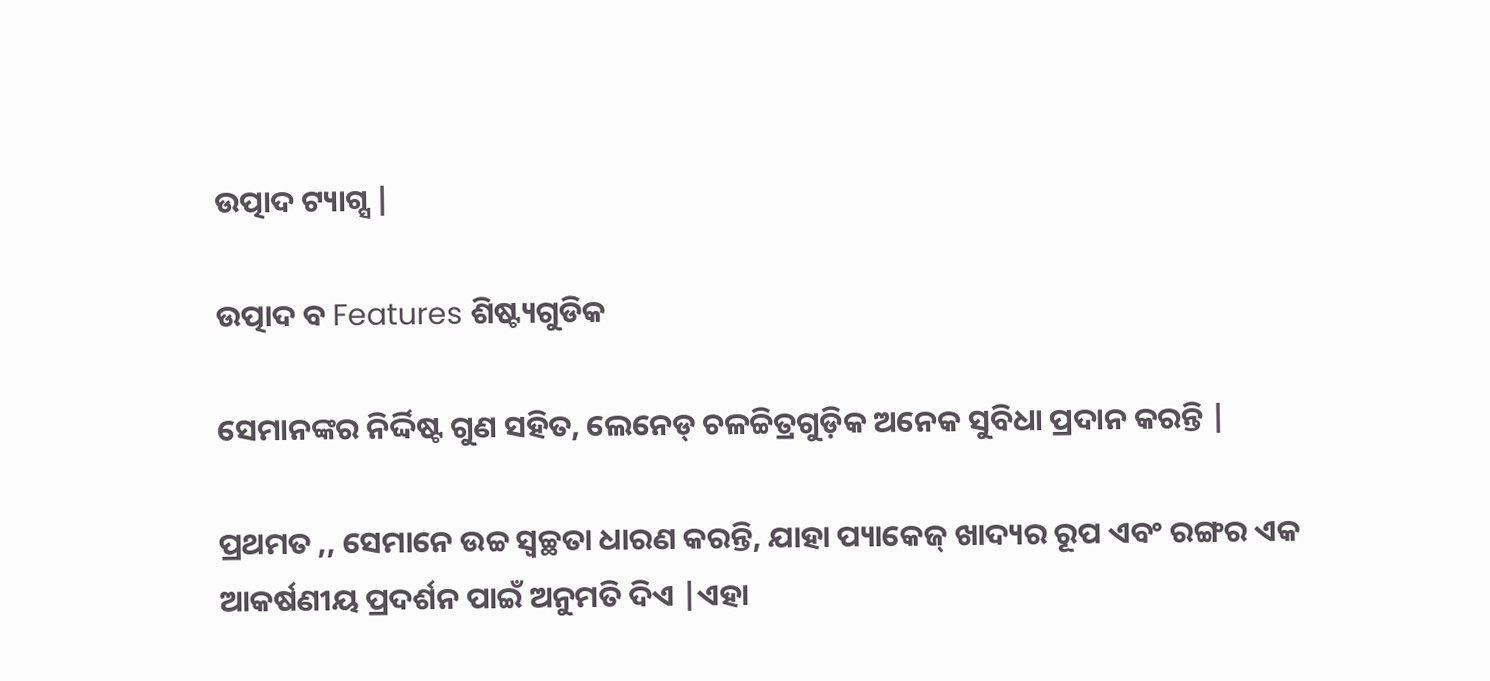ଉତ୍ପାଦ ଟ୍ୟାଗ୍ସ |

ଉତ୍ପାଦ ବ Features ଶିଷ୍ଟ୍ୟଗୁଡିକ

ସେମାନଙ୍କର ନିର୍ଦ୍ଦିଷ୍ଟ ଗୁଣ ସହିତ, ଲେନେଡ୍ ଚଳଚ୍ଚିତ୍ରଗୁଡ଼ିକ ଅନେକ ସୁବିଧା ପ୍ରଦାନ କରନ୍ତି |

ପ୍ରଥମତ ,, ସେମାନେ ଉଚ୍ଚ ସ୍ୱଚ୍ଛତା ଧାରଣ କରନ୍ତି, ଯାହା ପ୍ୟାକେଜ୍ ଖାଦ୍ୟର ରୂପ ଏବଂ ରଙ୍ଗର ଏକ ଆକର୍ଷଣୀୟ ପ୍ରଦର୍ଶନ ପାଇଁ ଅନୁମତି ଦିଏ |ଏହା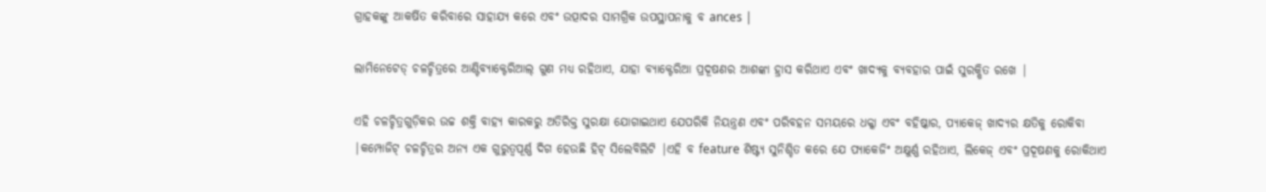ଗ୍ରାହକଙ୍କୁ ଆକର୍ଷିତ କରିବାରେ ସାହାଯ୍ୟ କରେ ଏବଂ ଉତ୍ପାଦର ସାମଗ୍ରିକ ଉପସ୍ଥାପନାକୁ ବ ances |

ଲାମିନେଟେଡ୍ ଚଳଚ୍ଚିତ୍ରରେ ଆଣ୍ଟିବ୍ୟାକ୍ଟେରିଆଲ୍ ଗୁଣ ମଧ୍ୟ ରହିଥାଏ, ଯାହା ବ୍ୟାକ୍ଟେରିଆ ପ୍ରଦୂଷଣର ଆଶଙ୍କା ହ୍ରାସ କରିଥାଏ ଏବଂ ଖାଦ୍ୟକୁ ବ୍ୟବହାର ପାଇଁ ସୁରକ୍ଷିତ ରଖେ |

ଏହି ଚଳଚ୍ଚିତ୍ରଗୁଡ଼ିକର ଉଚ୍ଚ ଶକ୍ତି ବାହ୍ୟ କାରକରୁ ଅତିରିକ୍ତ ସୁରକ୍ଷା ଯୋଗାଇଥାଏ ଯେପରିକି ନିୟନ୍ତ୍ରଣ ଏବଂ ପରିବହନ ସମୟରେ ଧକ୍କା ଏବଂ ବହିଷ୍କାର, ପ୍ୟାକେଜ୍ ଖାଦ୍ୟର କ୍ଷତିକୁ ରୋକିବା |କମ୍ପୋଜିଟ୍ ଚଳଚ୍ଚିତ୍ରର ଅନ୍ୟ ଏକ ଗୁରୁତ୍ୱପୂର୍ଣ୍ଣ ଦିଗ ହେଉଛି ହିଟ୍ ସିଲେବିଲିଟି |ଏହି ବ feature ଶିଷ୍ଟ୍ୟ ସୁନିଶ୍ଚିତ କରେ ଯେ ପ୍ୟାକେଜିଂ ଅକ୍ଷୁର୍ଣ୍ଣ ରହିଥାଏ, ଲିକେଜ୍ ଏବଂ ପ୍ରଦୂଷଣକୁ ରୋକିଥାଏ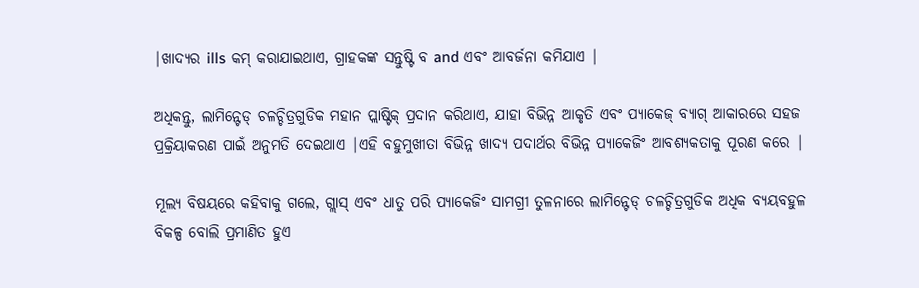|ଖାଦ୍ୟର ills କମ୍ କରାଯାଇଥାଏ, ଗ୍ରାହକଙ୍କ ସନ୍ତୁଷ୍ଟି ବ and ଏବଂ ଆବର୍ଜନା କମିଯାଏ |

ଅଧିକନ୍ତୁ, ଲାମିନ୍ଟେଡ୍ ଚଳଚ୍ଚିତ୍ରଗୁଡିକ ମହାନ ପ୍ଲାଷ୍ଟିକ୍ ପ୍ରଦାନ କରିଥାଏ, ଯାହା ବିଭିନ୍ନ ଆକୃତି ଏବଂ ପ୍ୟାକେଜ୍ ବ୍ୟାଗ୍ ଆକାରରେ ସହଜ ପ୍ରକ୍ରିୟାକରଣ ପାଇଁ ଅନୁମତି ଦେଇଥାଏ |ଏହି ବହୁମୁଖୀତା ବିଭିନ୍ନ ଖାଦ୍ୟ ପଦାର୍ଥର ବିଭିନ୍ନ ପ୍ୟାକେଜିଂ ଆବଶ୍ୟକତାକୁ ପୂରଣ କରେ |

ମୂଲ୍ୟ ବିଷୟରେ କହିବାକୁ ଗଲେ, ଗ୍ଲାସ୍ ଏବଂ ଧାତୁ ପରି ପ୍ୟାକେଜିଂ ସାମଗ୍ରୀ ତୁଳନାରେ ଲାମିନ୍ଟେଡ୍ ଚଳଚ୍ଚିତ୍ରଗୁଡିକ ଅଧିକ ବ୍ୟୟବହୁଳ ବିକଳ୍ପ ବୋଲି ପ୍ରମାଣିତ ହୁଏ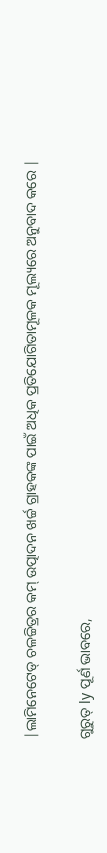|ଲାମିନେଟେଡ୍ ଚଳଚ୍ଚିତ୍ରର କମ୍ ଉତ୍ପାଦନ ଖର୍ଚ୍ଚ ଗ୍ରାହକଙ୍କ ପାଇଁ ଅଧିକ ପ୍ରତିଯୋଗିତାମୂଳକ ମୂଲ୍ୟରେ ଅନୁବାଦ କରେ |

ଗୁରୁତ୍ ly ପୂର୍ଣ ଭାବରେ,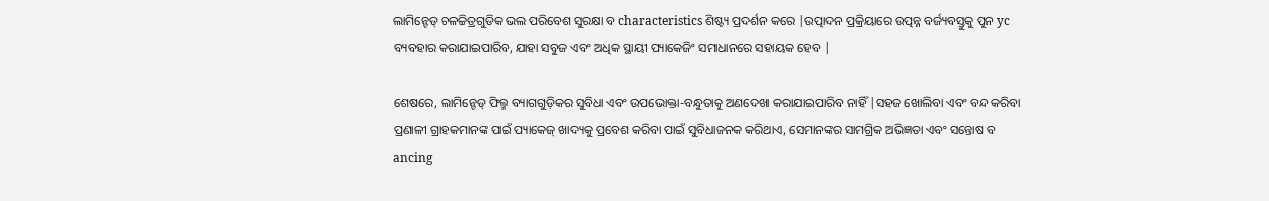ଲାମିନ୍ଟେଡ୍ ଚଳଚ୍ଚିତ୍ରଗୁଡିକ ଭଲ ପରିବେଶ ସୁରକ୍ଷା ବ characteristics ଶିଷ୍ଟ୍ୟ ପ୍ରଦର୍ଶନ କରେ |ଉତ୍ପାଦନ ପ୍ରକ୍ରିୟାରେ ଉତ୍ପନ୍ନ ବର୍ଜ୍ୟବସ୍ତୁକୁ ପୁନ yc ବ୍ୟବହାର କରାଯାଇପାରିବ, ଯାହା ସବୁଜ ଏବଂ ଅଧିକ ସ୍ଥାୟୀ ପ୍ୟାକେଜିଂ ସମାଧାନରେ ସହାୟକ ହେବ |

ଶେଷରେ, ଲାମିନ୍ଟେଡ୍ ଫିଲ୍ମ ବ୍ୟାଗଗୁଡ଼ିକର ସୁବିଧା ଏବଂ ଉପଭୋକ୍ତା-ବନ୍ଧୁତାକୁ ଅଣଦେଖା କରାଯାଇପାରିବ ନାହିଁ |ସହଜ ଖୋଲିବା ଏବଂ ବନ୍ଦ କରିବା ପ୍ରଣାଳୀ ଗ୍ରାହକମାନଙ୍କ ପାଇଁ ପ୍ୟାକେଜ୍ ଖାଦ୍ୟକୁ ପ୍ରବେଶ କରିବା ପାଇଁ ସୁବିଧାଜନକ କରିଥାଏ, ସେମାନଙ୍କର ସାମଗ୍ରିକ ଅଭିଜ୍ଞତା ଏବଂ ସନ୍ତୋଷ ବ ancing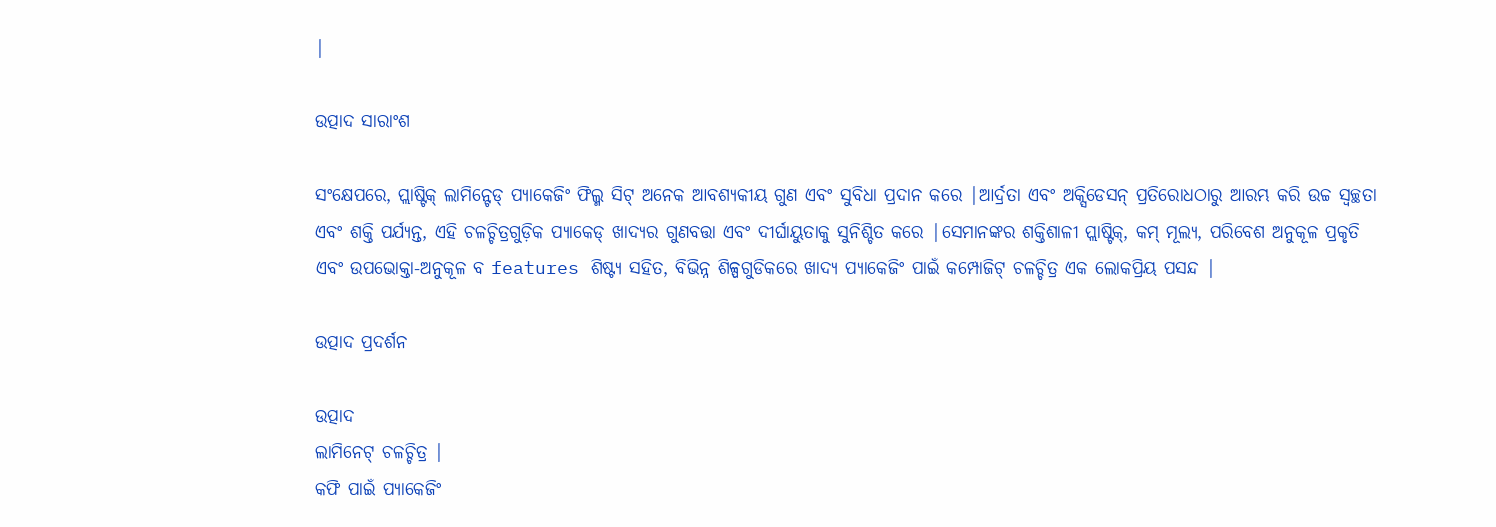|

ଉତ୍ପାଦ ସାରାଂଶ

ସଂକ୍ଷେପରେ, ପ୍ଲାଷ୍ଟିକ୍ ଲାମିନ୍ଟେଡ୍ ପ୍ୟାକେଜିଂ ଫିଲ୍ମ ସିଟ୍ ଅନେକ ଆବଶ୍ୟକୀୟ ଗୁଣ ଏବଂ ସୁବିଧା ପ୍ରଦାନ କରେ |ଆର୍ଦ୍ରତା ଏବଂ ଅକ୍ସିଡେସନ୍ ପ୍ରତିରୋଧଠାରୁ ଆରମ୍ଭ କରି ଉଚ୍ଚ ସ୍ୱଚ୍ଛତା ଏବଂ ଶକ୍ତି ପର୍ଯ୍ୟନ୍ତ, ଏହି ଚଳଚ୍ଚିତ୍ରଗୁଡ଼ିକ ପ୍ୟାକେଡ୍ ଖାଦ୍ୟର ଗୁଣବତ୍ତା ଏବଂ ଦୀର୍ଘାୟୁତାକୁ ସୁନିଶ୍ଚିତ କରେ |ସେମାନଙ୍କର ଶକ୍ତିଶାଳୀ ପ୍ଲାଷ୍ଟିକ୍, କମ୍ ମୂଲ୍ୟ, ପରିବେଶ ଅନୁକୂଳ ପ୍ରକୃତି ଏବଂ ଉପଭୋକ୍ତା-ଅନୁକୂଳ ବ features ଶିଷ୍ଟ୍ୟ ସହିତ, ବିଭିନ୍ନ ଶିଳ୍ପଗୁଡିକରେ ଖାଦ୍ୟ ପ୍ୟାକେଜିଂ ପାଇଁ କମ୍ପୋଜିଟ୍ ଚଳଚ୍ଚିତ୍ର ଏକ ଲୋକପ୍ରିୟ ପସନ୍ଦ |

ଉତ୍ପାଦ ପ୍ରଦର୍ଶନ

ଉତ୍ପାଦ
ଲାମିନେଟ୍ ଚଳଚ୍ଚିତ୍ର |
କଫି ପାଇଁ ପ୍ୟାକେଜିଂ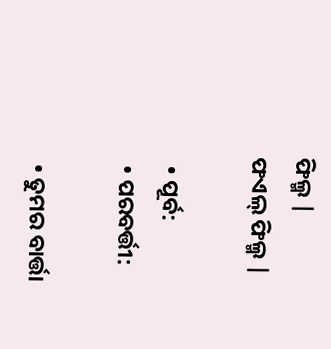ଫିଲ୍ମ |
ଫଏଲ୍ ଫିଲ୍ମ |

  • ପୂର୍ବ:
  • ପରବର୍ତ୍ତୀ:

  • ତୁମର ବାର୍ତ୍ତା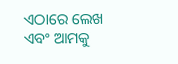ଏଠାରେ ଲେଖ ଏବଂ ଆମକୁ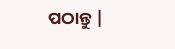ପଠାନ୍ତୁ |